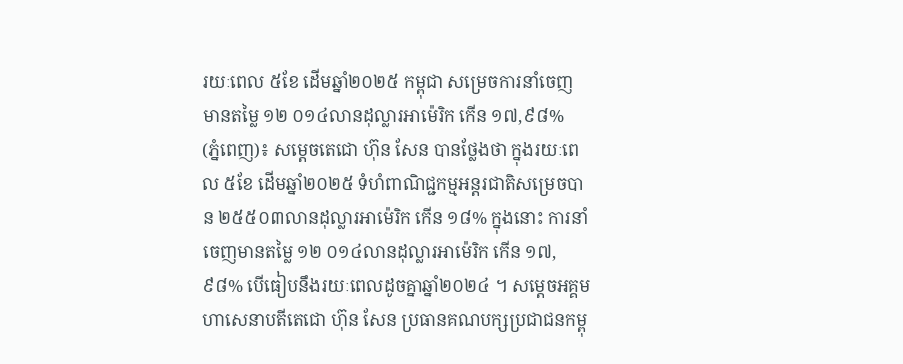រយៈពេល ៥ខែ ដើមឆ្នាំ២០២៥ កម្ពុជា សម្រេចការនាំចេញ មានតម្លៃ ១២ ០១៤លានដុល្លារអាម៉េរិក កើន ១៧,៩៨%
(ភ្នំពេញ)៖ សម្ដេចតេជោ ហ៊ុន សែន បានថ្លែងថា ក្នុងរយៈពេល ៥ខែ ដើមឆ្នាំ២០២៥ ទំហំពាណិជ្ជកម្មអន្តរជាតិសម្រេចបាន ២៥៥០៣លានដុល្លារអាម៉េរិក កើន ១៨% ក្នុងនោះ ការនាំចេញមានតម្លៃ ១២ ០១៤លានដុល្លារអាម៉េរិក កើន ១៧,៩៨% បើធៀបនឹងរយៈពេលដូចគ្នាឆ្នាំ២០២៤ ។ សម្តេចអគ្គមហាសេនាបតីតេជោ ហ៊ុន សែន ប្រធានគណបក្សប្រជាជនកម្ពុ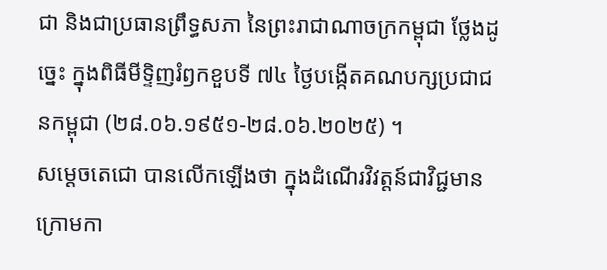ជា និងជាប្រធានព្រឹទ្ធសភា នៃព្រះរាជាណាចក្រកម្ពុជា ថ្លែងដូច្នេះ ក្នុងពិធីមីទ្ទិញរំឭកខួបទី ៧៤ ថ្ងៃបង្កើតគណបក្សប្រជាជនកម្ពុជា (២៨.០៦.១៩៥១-២៨.០៦.២០២៥) ។
សម្ដេចតេជោ បានលើកឡើងថា ក្នុងដំណើរវិវត្តន៍ជាវិជ្ជមាន ក្រោមកា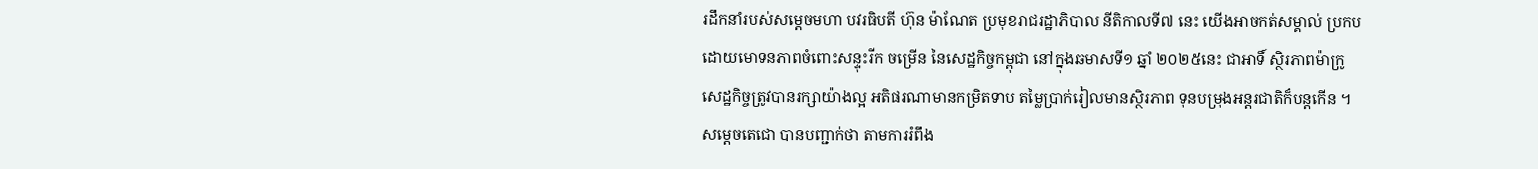រដឹកនាំរបស់សម្តេចមហា បវរធិបតី ហ៊ុន ម៉ាណែត ប្រមុខរាជរដ្ឋាភិបាល នីតិកាលទី៧ នេះ យើងអាចកត់សម្គាល់ ប្រកបដោយមោទនភាពចំពោះសន្ទុះរីក ចម្រើន នៃសេដ្ឋកិច្ចកម្ពុជា នៅក្នុងឆមាសទី១ ឆ្នាំ ២០២៥នេះ ជាអាទិ៍ ស្ថិរភាពម៉ាក្រូសេដ្ឋកិច្ចត្រូវបានរក្សាយ៉ាងល្អ អតិផរណាមានកម្រិតទាប តម្លៃប្រាក់រៀលមានស្ថិរភាព ទុនបម្រុងអន្តរជាតិក៏បន្តកើន ។
សម្ដេចតេជោ បានបញ្ជាក់ថា តាមការរំពឹង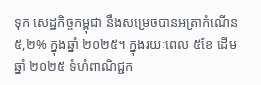ទុក សេដ្ឋកិច្ចកម្ពុជា នឹងសម្រេចបានអត្រាកំណើន ៥,២% ក្នុងឆ្នាំ ២០២៥។ ក្នុងរយៈពេល ៥ខែ ដើមឆ្នាំ ២០២៥ ទំហំពាណិជ្ជក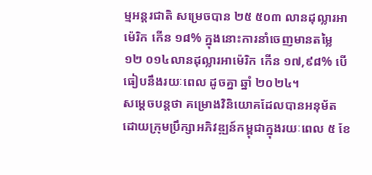ម្មអន្តរជាតិ សម្រេចបាន ២៥ ៥០៣ លានដុល្លារអាម៉េរិក កើន ១៨% ក្នុងនោះការនាំចេញមានតម្លៃ ១២ ០១៤លានដុល្លារអាម៉េរិក កើន ១៧,៩៨% បើធៀបនឹងរយៈពេល ដូចគ្នា ឆ្នាំ ២០២៤។
សម្ដេចបន្តថា គម្រោងវិនិយោគដែលបានអនុម័ត ដោយក្រុមប្រឹក្សាអភិវឌ្ឍន៍កម្ពុជាក្នុងរយៈពេល ៥ ខែ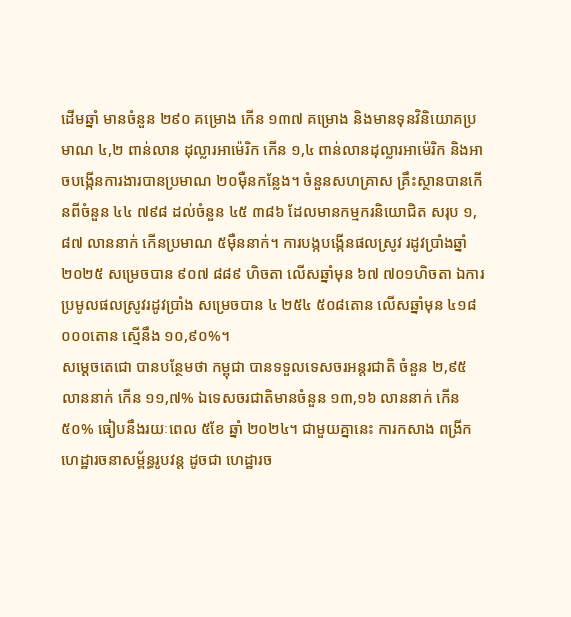ដើមឆ្នាំ មានចំនួន ២៩០ គម្រោង កើន ១៣៧ គម្រោង និងមានទុនវិនិយោគប្រមាណ ៤,២ ពាន់លាន ដុល្លារអាម៉េរិក កើន ១,៤ ពាន់លានដុល្លារអាម៉េរិក និងអាចបង្កើនការងារបានប្រមាណ ២០ម៉ឺនកន្លែង។ ចំនួនសហគ្រាស គ្រឹះស្ថានបានកើនពីចំនួន ៤៤ ៧៩៨ ដល់ចំនួន ៤៥ ៣៨៦ ដែលមានកម្មករនិយោជិត សរុប ១,៨៧ លាននាក់ កើនប្រមាណ ៥ម៉ឺននាក់។ ការបង្កបង្កើនផលស្រូវ រដូវប្រាំងឆ្នាំ ២០២៥ សម្រេចបាន ៩០៧ ៨៨៩ ហិចតា លើសឆ្នាំមុន ៦៧ ៧០១ហិចតា ឯការប្រមូលផលស្រូវរដូវប្រាំង សម្រេចបាន ៤ ២៥៤ ៥០៨តោន លើសឆ្នាំមុន ៤១៨ ០០០តោន ស្មើនឹង ១០,៩០%។
សម្ដេចតេជោ បានបន្ថែមថា កម្ពុជា បានទទួលទេសចរអន្តរជាតិ ចំនួន ២,៩៥ លាននាក់ កើន ១១,៧% ឯទេសចរជាតិមានចំនួន ១៣,១៦ លាននាក់ កើន ៥០% ធៀបនឹងរយៈពេល ៥ខែ ឆ្នាំ ២០២៤។ ជាមួយគ្នានេះ ការកសាង ពង្រីកហេដ្ឋារចនាសម្ព័ន្ធរូបវន្ត ដូចជា ហេដ្ឋារច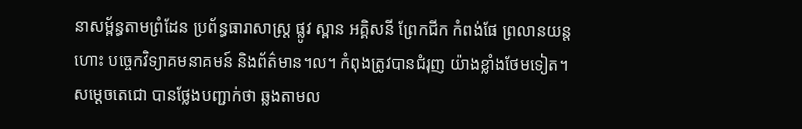នាសម្ព័ន្ធតាមព្រំដែន ប្រព័ន្ធធារាសាស្ត្រ ផ្លូវ ស្ពាន អគ្គិសនី ព្រែកជីក កំពង់ផែ ព្រលានយន្តហោះ បច្ចេកវិទ្យាគមនាគមន៍ និងព័ត៌មាន។ល។ កំពុងត្រូវបានជំរុញ យ៉ាងខ្លាំងថែមទៀត។
សម្ដេចតេជោ បានថ្លែងបញ្ជាក់ថា ឆ្លងតាមល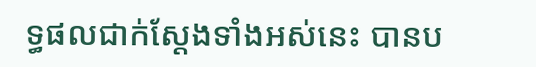ទ្ធផលជាក់ស្តែងទាំងអស់នេះ បានប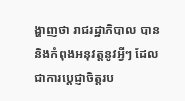ង្ហាញថា រាជរដ្ឋាភិបាល បាន និងកំពុងអនុវត្តនូវអ្វីៗ ដែលជាការប្តេជ្ញាចិត្តរប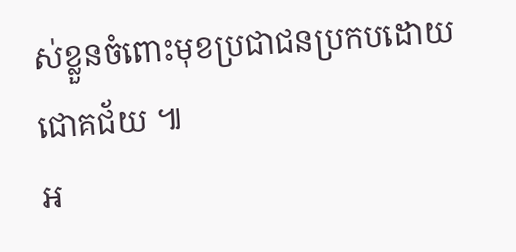ស់ខ្លួនចំពោះមុខប្រជាជនប្រកបដោយជោគជ័យ ៕
អ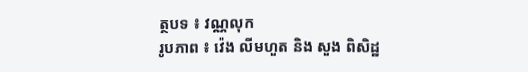ត្ថបទ ៖ វណ្ណលុក
រូបភាព ៖ វ៉េង លីមហួត និង សួង ពិសិដ្ឋ